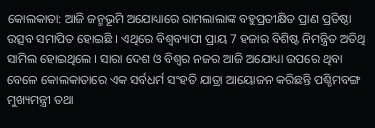କୋଲକାତା: ଆଜି ଜନ୍ମଭୂମି ଅଯୋଧ୍ୟାରେ ରାମଲାଲାଙ୍କ ବହୁପ୍ରତୀକ୍ଷିତ ପ୍ରାଣ ପ୍ରତିଷ୍ଠା ଉତ୍ସବ ସମାପିତ ହୋଇଛି । ଏଥିରେ ବିଶ୍ବବ୍ୟାପୀ ପ୍ରାୟ 7 ହଜାର ବିଶିଷ୍ଟ ନିମନ୍ତ୍ରିତ ଅତିଥି ସାମିଲ ହୋଇଥିଲେ । ସାରା ଦେଶ ଓ ବିଶ୍ବର ନଜର ଆଜି ଅଯୋଧ୍ୟା ଉପରେ ଥିବା ବେଳେ କୋଲକାତାରେ ଏକ ସର୍ବଧର୍ମ ସଂହତି ଯାତ୍ରା ଆୟୋଜନ କରିଛନ୍ତି ପଶ୍ଚିମବଙ୍ଗ ମୁଖ୍ୟମନ୍ତ୍ରୀ ତଥା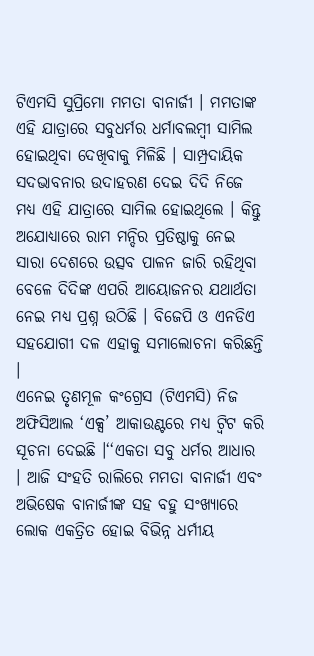ଟିଏମସି ସୁପ୍ରିମୋ ମମତା ବାନାର୍ଜୀ । ମମତାଙ୍କ ଏହି ଯାତ୍ରାରେ ସବୁଧର୍ମର ଧର୍ମାବଲମ୍ବୀ ସାମିଲ ହୋଇଥିବା ଦେଖିବାକୁ ମିଳିଛି । ସାମ୍ପ୍ରଦାୟିକ ସଦଭାବନାର ଉଦାହରଣ ଦେଇ ଦିଦି ନିଜେ ମଧ୍ୟ ଏହି ଯାତ୍ରାରେ ସାମିଲ ହୋଇଥିଲେ । କିନ୍ତୁ ଅଯୋଧ୍ୟାରେ ରାମ ମନ୍ଦିର ପ୍ରତିଷ୍ଠାକୁ ନେଇ ସାରା ଦେଶରେ ଉତ୍ସବ ପାଳନ ଜାରି ରହିଥିବା ବେଳେ ଦିଦିଙ୍କ ଏପରି ଆୟୋଜନର ଯଥାର୍ଥତା ନେଇ ମଧ୍ୟ ପ୍ରଶ୍ନ ଉଠିଛି । ବିଜେପି ଓ ଏନଡିଏ ସହଯୋଗୀ ଦଳ ଏହାକୁ ସମାଲୋଚନା କରିଛନ୍ତି ।
ଏନେଇ ତୃଣମୂଳ କଂଗ୍ରେସ (ଟିଏମସି) ନିଜ ଅଫିସିଆଲ ‘ଏକ୍ସ’ ଆକାଉଣ୍ଟରେ ମଧ୍ୟ ଟ୍ବିଟ କରି ସୂଚନା ଦେଇଛି ।‘‘ଏକତା ସବୁ ଧର୍ମର ଆଧାର । ଆଜି ସଂହତି ରାଲିରେ ମମତା ବାନାର୍ଜୀ ଏବଂ ଅଭିଷେକ ବାନାର୍ଜୀଙ୍କ ସହ ବହୁ ସଂଖ୍ୟାରେ ଲୋକ ଏକତ୍ରିତ ହୋଇ ବିଭିନ୍ନ ଧର୍ମୀୟ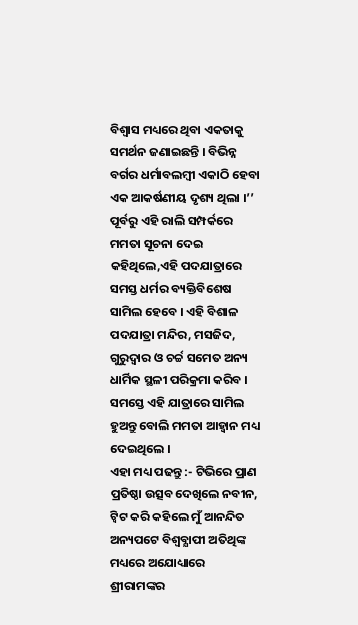ବିଶ୍ବାସ ମଧ୍ୟରେ ଥିବା ଏକତାକୁ ସମର୍ଥନ ଜଣାଇଛନ୍ତି । ବିଭିନ୍ନ ବର୍ଗର ଧର୍ମାବଲମ୍ବୀ ଏକାଠି ହେବା ଏକ ଆକର୍ଷଣୀୟ ଦୃଶ୍ୟ ଥିଲା ।’’ ପୂର୍ବରୁ ଏହି ରାଲି ସମ୍ପର୍କରେ ମମତା ସୂଚନା ଦେଇ କହିଥିଲେ,ଏହି ପଦଯାତ୍ରାରେ ସମସ୍ତ ଧର୍ମର ବ୍ୟକ୍ତିବିଶେଷ ସାମିଲ ହେବେ । ଏହି ବିଶାଳ ପଦଯାତ୍ରା ମନ୍ଦିର, ମସଜିଦ, ଗୁରୁଦ୍ବାର ଓ ଚର୍ଚ୍ଚ ସମେତ ଅନ୍ୟ ଧାର୍ମିକ ସ୍ଥଳୀ ପରିକ୍ରମା କରିବ । ସମସ୍ତେ ଏହି ଯାତ୍ରାରେ ସାମିଲ ହୁଅନ୍ତୁ ବୋଲି ମମତା ଆହ୍ବାନ ମଧ୍ୟ ଦେଇଥିଲେ ।
ଏହା ମଧ୍ୟ ପଢନ୍ତୁ :- ଟିଭିରେ ପ୍ରାଣ ପ୍ରତିଷ୍ଠା ଉତ୍ସବ ଦେଖିଲେ ନବୀନ, ଟ୍ବିଟ କରି କହିଲେ ମୁଁ ଆନନ୍ଦିତ
ଅନ୍ୟପଟେ ବିଶ୍ବବ୍ଯାପୀ ଅତିଥିଙ୍କ ମଧ୍ୟରେ ଅଯୋଧ୍ୟାରେ ଶ୍ରୀରାମଙ୍କର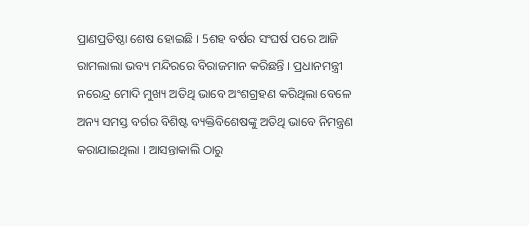ପ୍ରାଣପ୍ରତିଷ୍ଠା ଶେଷ ହୋଇଛି । 5ଶହ ବର୍ଷର ସଂଘର୍ଷ ପରେ ଆଜି ରାମଲାଲା ଭବ୍ୟ ମନ୍ଦିରରେ ବିରାଜମାନ କରିଛନ୍ତି । ପ୍ରଧାନମନ୍ତ୍ରୀ ନରେନ୍ଦ୍ର ମୋଦି ମୁଖ୍ୟ ଅତିଥି ଭାବେ ଅଂଶଗ୍ରହଣ କରିଥିଲା ବେଳେ ଅନ୍ୟ ସମସ୍ତ ବର୍ଗର ବିଶିଷ୍ଟ ବ୍ୟକ୍ତିବିଶେଷଙ୍କୁ ଅତିଥି ଭାବେ ନିମନ୍ତ୍ରଣ କରାଯାଇଥିଲା । ଆସନ୍ତାକାଲି ଠାରୁ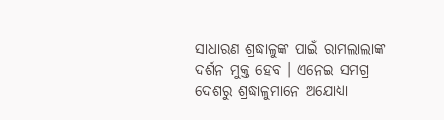ସାଧାରଣ ଶ୍ରଦ୍ଧାଳୁଙ୍କ ପାଇଁ ରାମଲାଲାଙ୍କ ଦର୍ଶନ ମୁକ୍ତ ହେବ । ଏନେଇ ସମଗ୍ର ଦେଶରୁ ଶ୍ରଦ୍ଧାଳୁମାନେ ଅଯୋଧ୍ୟା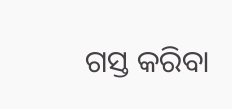ଗସ୍ତ କରିବା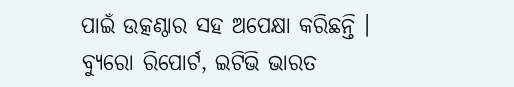ପାଇଁ ଉତ୍କଣ୍ଠାର ସହ ଅପେକ୍ଷା କରିଛନ୍ତି ।
ବ୍ୟୁରୋ ରିପୋର୍ଟ, ଇଟିଭି ଭାରତ